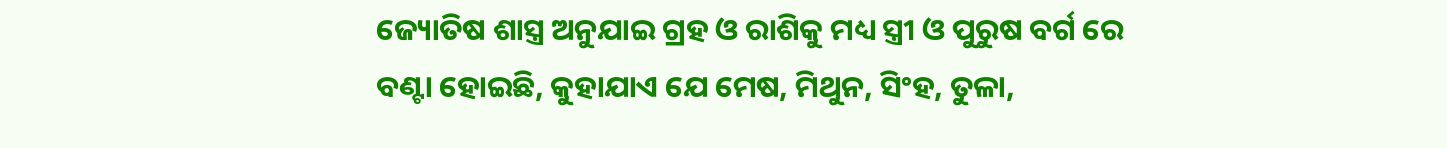ଜ୍ୟୋତିଷ ଶାସ୍ତ୍ର ଅନୁଯାଇ ଗ୍ରହ ଓ ରାଶିକୁ ମଧ୍ୟ ସ୍ତ୍ରୀ ଓ ପୁରୁଷ ବର୍ଗ ରେ ବଣ୍ଟା ହୋଇଛି, କୁହାଯାଏ ଯେ ମେଷ, ମିଥୁନ, ସିଂହ, ତୁଳା,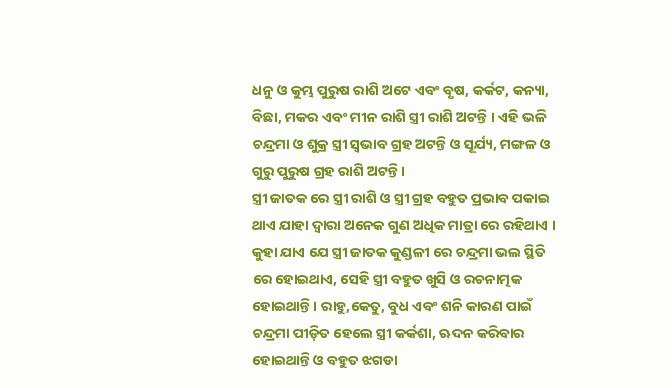ଧନୁ ଓ କୁମ୍ଭ ପୁରୁଷ ରାଶି ଅଟେ ଏବଂ ବୃଷ, କର୍କଟ, କନ୍ୟା, ବିଛା, ମକର ଏବଂ ମୀନ ରାଶି ସ୍ତ୍ରୀ ରାଶି ଅଟନ୍ତି । ଏହି ଭଳି ଚନ୍ଦ୍ରମା ଓ ଶୁକ୍ର ସ୍ତ୍ରୀ ସ୍ଵଭାବ ଗ୍ରହ ଅଟନ୍ତି ଓ ସୂର୍ଯ୍ୟ, ମଙ୍ଗଳ ଓ ଗୁରୁ ପୁରୁଷ ଗ୍ରହ ରାଶି ଅଟନ୍ତି ।
ସ୍ତ୍ରୀ ଜାତକ ରେ ସ୍ତ୍ରୀ ରାଶି ଓ ସ୍ତ୍ରୀ ଗ୍ରହ ବହୁତ ପ୍ରଭାବ ପକାଇ ଥାଏ ଯାହା ଦ୍ଵାରା ଅନେକ ଗୁଣ ଅଧିକ ମାତ୍ରା ରେ ରହିଥାଏ ।
କୁହା ଯାଏ ଯେ ସ୍ତ୍ରୀ ଜାତକ କୁଣ୍ଡଳୀ ରେ ଚନ୍ଦ୍ରମା ଭଲ ସ୍ଥିତି ରେ ହୋଇଥାଏ, ସେହି ସ୍ତ୍ରୀ ବହୁତ ଖୁସି ଓ ରଚନାତ୍ମକ ହୋଇଥାନ୍ତି । ରାହୁ,କେତୁ, ବୁଧ ଏବଂ ଶନି କାରଣ ପାଇଁ ଚନ୍ଦ୍ରମା ପୀଡ଼ିତ ହେଲେ ସ୍ତ୍ରୀ କର୍କଶା, ଋଦନ କରିବାର ହୋଇଥାନ୍ତି ଓ ବହୁତ ଝଗଡା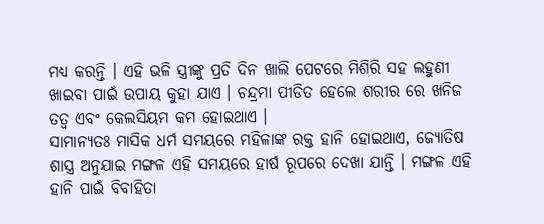ମଧ୍ୟ କରନ୍ତି । ଏହି ଭଳି ସ୍ତ୍ରୀଙ୍କୁ ପ୍ରତି ଦିନ ଖାଲି ପେଟରେ ମିଶିରି ସହ ଲହୁଣୀ ଖାଇବା ପାଇଁ ଉପାୟ କୁହା ଯାଏ । ଚନ୍ଦ୍ରମା ପୀଡିତ ହେଲେ ଶରୀର ରେ ଖନିଜ ତତ୍ଵ ଏବଂ କେଲସିୟମ କମ ହୋଇଥାଏ ।
ସାମାନ୍ୟତଃ ମାସିକ ଧର୍ମ ସମୟରେ ମହିଳାଙ୍କ ରକ୍ତ ହାନି ହୋଇଥାଏ, ଜ୍ୟୋତିଷ ଶାସ୍ତ୍ର ଅନୁଯାଇ ମଙ୍ଗଳ ଏହି ସମୟରେ ହାର୍ଷ ରୂପରେ ଦେଖା ଯାନ୍ତି । ମଙ୍ଗଳ ଏହି ହାନି ପାଇଁ ବିବାହିତା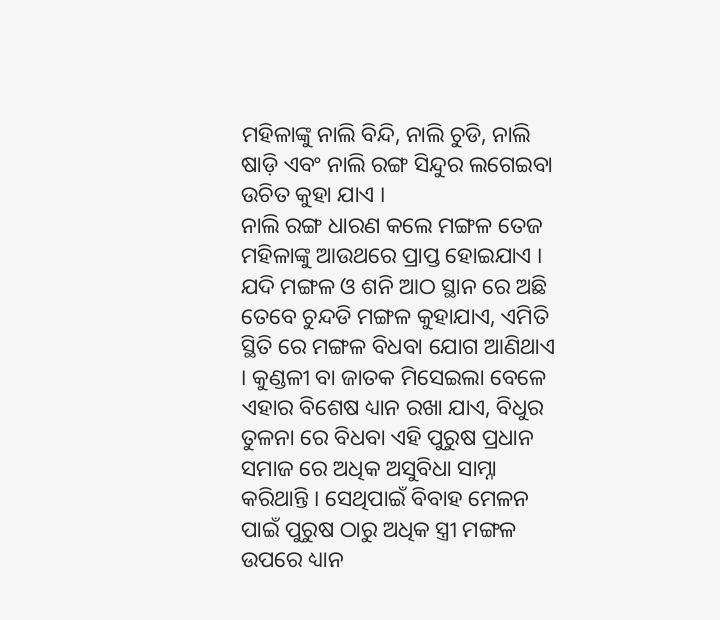ମହିଳାଙ୍କୁ ନାଲି ବିନ୍ଦି, ନାଲି ଚୁଡି, ନାଲି ଷାଡ଼ି ଏବଂ ନାଲି ରଙ୍ଗ ସିନ୍ଦୁର ଲଗେଇବା ଉଚିତ କୁହା ଯାଏ ।
ନାଲି ରଙ୍ଗ ଧାରଣ କଲେ ମଙ୍ଗଳ ତେଜ ମହିଳାଙ୍କୁ ଆଉଥରେ ପ୍ରାପ୍ତ ହୋଇଯାଏ । ଯଦି ମଙ୍ଗଳ ଓ ଶନି ଆଠ ସ୍ଥାନ ରେ ଅଛି ତେବେ ଚୁନ୍ଦଡି ମଙ୍ଗଳ କୁହାଯାଏ, ଏମିତି ସ୍ଥିତି ରେ ମଙ୍ଗଳ ବିଧବା ଯୋଗ ଆଣିଥାଏ । କୁଣ୍ଡଳୀ ବା ଜାତକ ମିସେଇଲା ବେଳେ ଏହାର ବିଶେଷ ଧ୍ୟାନ ରଖା ଯାଏ, ବିଧୁର ତୁଳନା ରେ ବିଧବା ଏହି ପୁରୁଷ ପ୍ରଧାନ ସମାଜ ରେ ଅଧିକ ଅସୁବିଧା ସାମ୍ନା କରିଥାନ୍ତି । ସେଥିପାଇଁ ବିବାହ ମେଳନ ପାଇଁ ପୁରୁଷ ଠାରୁ ଅଧିକ ସ୍ତ୍ରୀ ମଙ୍ଗଳ ଉପରେ ଧ୍ୟାନ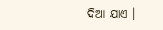ଦିଆ ଯାଏ ।